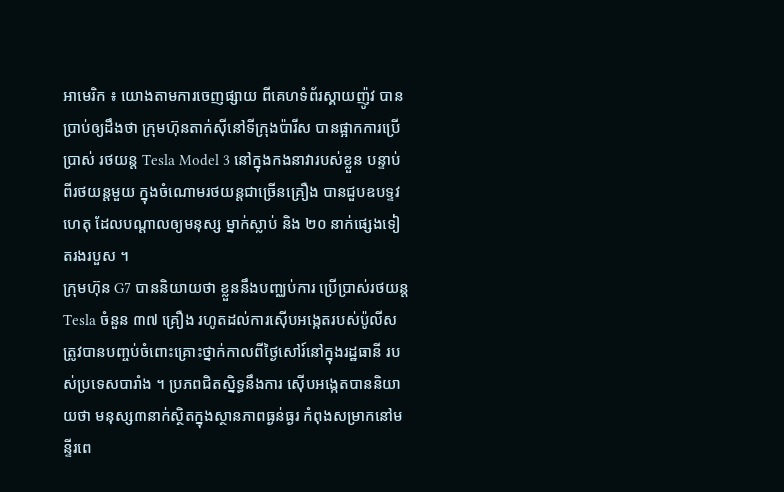អាមេរិក ៖ យោងតាមការចេញផ្សាយ ពីគេហទំព័រស្គាយញ៉ូវ បានប្រាប់ឲ្យដឹងថា ក្រុមហ៊ុនតាក់ស៊ីនៅទីក្រុងប៉ារីស បានផ្អាកការប្រើប្រាស់ រថយន្ត Tesla Model 3 នៅក្នុងកងនាវារបស់ខ្លួន បន្ទាប់ពីរថយន្តមួយ ក្នុងចំណោមរថយន្តជាច្រើនគ្រឿង បានជួបឧបទ្ទវហេតុ ដែលបណ្តាលឲ្យមនុស្ស ម្នាក់ស្លាប់ និង ២០ នាក់ផ្សេងទៀតរងរបួស ។
ក្រុមហ៊ុន G7 បាននិយាយថា ខ្លួននឹងបញ្ឈប់ការ ប្រើប្រាស់រថយន្ត Tesla ចំនួន ៣៧ គ្រឿង រហូតដល់ការស៊ើបអង្កេតរបស់ប៉ូលីស ត្រូវបានបញ្ចប់ចំពោះគ្រោះថ្នាក់កាលពីថ្ងៃសៅរ៍នៅក្នុងរដ្ឋធានី របស់ប្រទេសបារាំង ។ ប្រភពជិតស្និទ្ធនឹងការ ស៊ើបអង្កេតបាននិយាយថា មនុស្ស៣នាក់ស្ថិតក្នុងស្ថានភាពធ្ងន់ធ្ងរ កំពុងសម្រាកនៅមន្ទីរពេ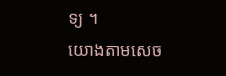ទ្យ ។
យោងតាមសេច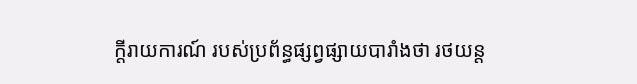ក្តីរាយការណ៍ របស់ប្រព័ន្ធផ្សព្វផ្សាយបារាំងថា រថយន្ត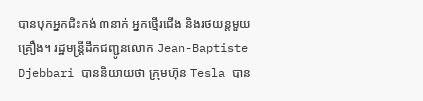បានបុកអ្នកជិះកង់ ៣នាក់ អ្នកថ្មើរជើង និងរថយន្តមួយគ្រឿង។ រដ្ឋមន្ត្រីដឹកជញ្ជូនលោក Jean-Baptiste Djebbari បាននិយាយថា ក្រុមហ៊ុន Tesla បាន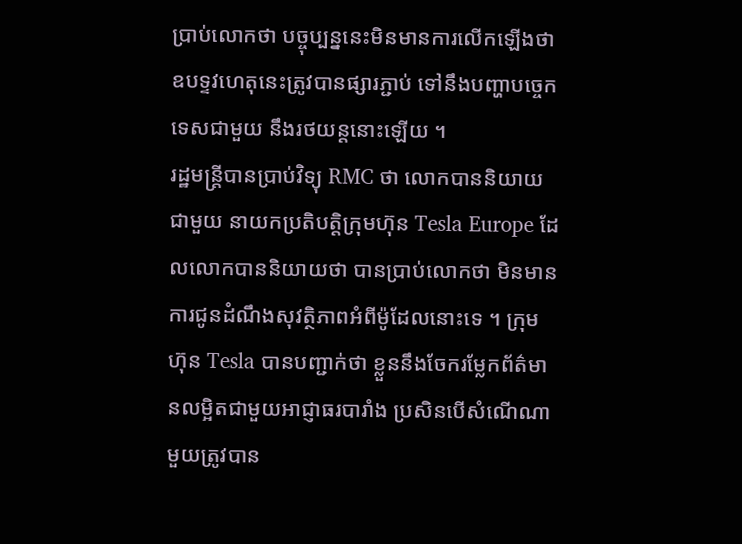ប្រាប់លោកថា បច្ចុប្បន្ននេះមិនមានការលើកឡើងថា ឧបទ្ទវហេតុនេះត្រូវបានផ្សារភ្ជាប់ ទៅនឹងបញ្ហាបច្ចេកទេសជាមួយ នឹងរថយន្តនោះឡើយ ។
រដ្ឋមន្ត្រីបានប្រាប់វិទ្យុ RMC ថា លោកបាននិយាយជាមួយ នាយកប្រតិបត្តិក្រុមហ៊ុន Tesla Europe ដែលលោកបាននិយាយថា បានប្រាប់លោកថា មិនមានការជូនដំណឹងសុវត្ថិភាពអំពីម៉ូដែលនោះទេ ។ ក្រុមហ៊ុន Tesla បានបញ្ជាក់ថា ខ្លួននឹងចែករម្លែកព័ត៌មានលម្អិតជាមួយអាជ្ញាធរបារាំង ប្រសិនបើសំណើណា មួយត្រូវបាន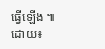ធ្វើឡើង ៕
ដោយ៖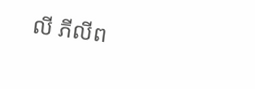លី ភីលីព